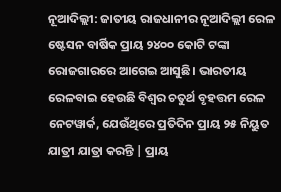ନୂଆଦିଲ୍ଲୀ: ଜାତୀୟ ରାଜଧାନୀର ନୂଆଦିଲ୍ଲୀ ରେଳ ଷ୍ଟେସନ ବାର୍ଷିକ ପ୍ରାୟ ୨୪୦୦ କୋଟି ଟଙ୍କା ରୋଜଗାରରେ ଆଗେଇ ଆସୁଛି। ଭାରତୀୟ ରେଳବାଇ ହେଉଛି ବିଶ୍ୱର ଚତୁର୍ଥ ବୃହତ୍ତମ ରେଳ ନେଟୱାର୍କ, ଯେଉଁଥିରେ ପ୍ରତିଦିନ ପ୍ରାୟ ୨୫ ନିୟୁତ ଯାତ୍ରୀ ଯାତ୍ରା କରନ୍ତି | ପ୍ରାୟ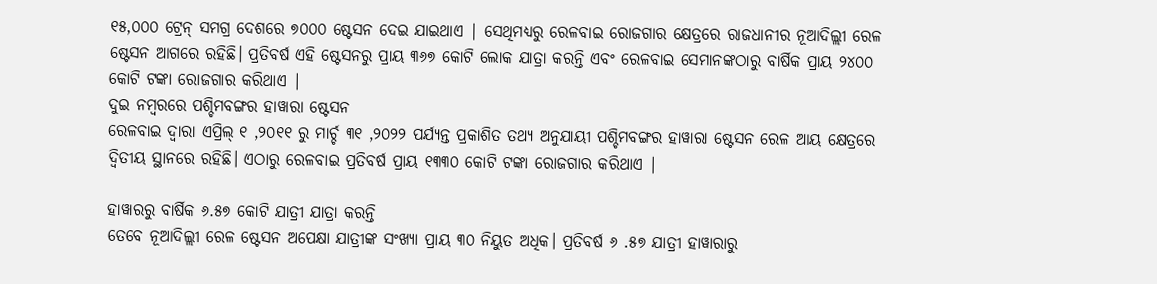୧୫,୦୦୦ ଟ୍ରେନ୍ ସମଗ୍ର ଦେଶରେ ୭୦୦୦ ଷ୍ଟେସନ ଦେଇ ଯାଇଥାଏ | ସେଥିମଧ୍ୟରୁ ରେଳବାଇ ରୋଜଗାର କ୍ଷେତ୍ରରେ ରାଜଧାନୀର ନୂଆଦିଲ୍ଲୀ ରେଳ ଷ୍ଟେସନ ଆଗରେ ରହିଛି। ପ୍ରତିବର୍ଷ ଏହି ଷ୍ଟେସନରୁ ପ୍ରାୟ ୩୬୭ କୋଟି ଲୋକ ଯାତ୍ରା କରନ୍ତି ଏବଂ ରେଳବାଇ ସେମାନଙ୍କଠାରୁ ବାର୍ଷିକ ପ୍ରାୟ ୨୪୦୦ କୋଟି ଟଙ୍କା ରୋଜଗାର କରିଥାଏ |
ଦୁଇ ନମ୍ବରରେ ପଶ୍ଚିମବଙ୍ଗର ହାୱାରା ଷ୍ଟେସନ
ରେଳବାଇ ଦ୍ୱାରା ଏପ୍ରିଲ୍ ୧ ,୨୦୧୧ ରୁ ମାର୍ଚ୍ଚ ୩୧ ,୨୦୨୨ ପର୍ଯ୍ୟନ୍ତ ପ୍ରକାଶିତ ତଥ୍ୟ ଅନୁଯାୟୀ ପଶ୍ଚିମବଙ୍ଗର ହାୱାରା ଷ୍ଟେସନ ରେଳ ଆୟ କ୍ଷେତ୍ରରେ ଦ୍ୱିତୀୟ ସ୍ଥାନରେ ରହିଛି। ଏଠାରୁ ରେଳବାଇ ପ୍ରତିବର୍ଷ ପ୍ରାୟ ୧୩୩୦ କୋଟି ଟଙ୍କା ରୋଜଗାର କରିଥାଏ |

ହାୱାରରୁ ବାର୍ଷିକ ୬.୫୭ କୋଟି ଯାତ୍ରୀ ଯାତ୍ରା କରନ୍ତି
ତେବେ ନୂଆଦିଲ୍ଲୀ ରେଳ ଷ୍ଟେସନ ଅପେକ୍ଷା ଯାତ୍ରୀଙ୍କ ସଂଖ୍ୟା ପ୍ରାୟ ୩୦ ନିୟୁତ ଅଧିକ। ପ୍ରତିବର୍ଷ ୬ .୫୭ ଯାତ୍ରୀ ହାୱାରାରୁ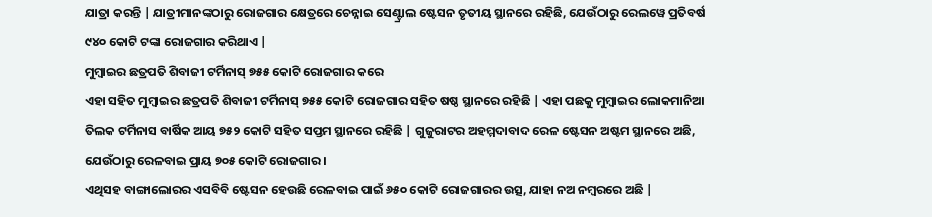ଯାତ୍ରା କରନ୍ତି | ଯାତ୍ରୀମାନଙ୍କଠାରୁ ରୋଜଗାର କ୍ଷେତ୍ରରେ ଚେନ୍ନାଇ ସେଣ୍ଟ୍ରାଲ ଷ୍ଟେସନ ତୃତୀୟ ସ୍ଥାନରେ ରହିଛି, ଯେଉଁଠାରୁ ରେଲୱେ ପ୍ରତିବର୍ଷ ୯୪୦ କୋଟି ଟଙ୍କା ରୋଜଗାର କରିଥାଏ |
ମୁମ୍ବାଇର ଛତ୍ରପତି ଶିବାଜୀ ଟର୍ମିନାସ୍ ୭୫୫ କୋଟି ରୋଜଗାର କରେ
ଏହା ସହିତ ମୁମ୍ବାଇର ଛତ୍ରପତି ଶିବାଜୀ ଟର୍ମିନାସ୍ ୭୫୫ କୋଟି ରୋଜଗାର ସହିତ ଷଷ୍ଠ ସ୍ଥାନରେ ରହିଛି | ଏହା ପଛକୁ ମୁମ୍ବାଇର ଲୋକମାନିଆ ତିଲକ ଟର୍ମିନାସ ବାର୍ଷିକ ଆୟ ୭୫୨ କୋଟି ସହିତ ସପ୍ତମ ସ୍ଥାନରେ ରହିଛି | ଗୁଜୁରାଟର ଅହମ୍ମଦାବାଦ ରେଳ ଷ୍ଟେସନ ଅଷ୍ଟମ ସ୍ଥାନରେ ଅଛି, ଯେଉଁଠାରୁ ରେଳବାଇ ପ୍ରାୟ ୭୦୫ କୋଟି ରୋଜଗାର ।
ଏଥିସହ ବାଙ୍ଗାଲୋରର ଏସବିବି ଷ୍ଟେସନ ହେଉଛି ରେଳବାଇ ପାଇଁ ୬୫୦ କୋଟି ରୋଜଗାରର ଉତ୍ସ, ଯାହା ନଅ ନମ୍ବରରେ ଅଛି |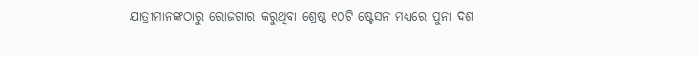ଯାତ୍ରୀମାନଙ୍କଠାରୁ ରୋଜଗାର କରୁଥିବା ଶ୍ରେଷ୍ଠ ୧୦ଟି ଷ୍ଟେସନ ମଧ୍ୟରେ ପୁନା ଦଶ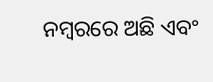ନମ୍ବରରେ ଅଛି ଏବଂ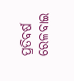ପ୍ରତିବର୍ଷ ରେଳବାଇ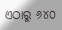ଏଠାରୁ ୬୪୦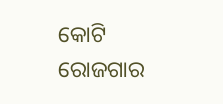କୋଟି ରୋଜଗାର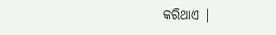କରିଥାଏ |